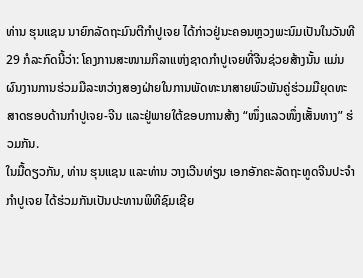ທ່ານ ຮຸນແຊນ ນາຍົກລັດຖະມົນຕີກຳປູເຈຍ ໄດ້ກ່າວຢູ່ນະຄອນຫຼວງພະນົມເປັນໃນວັນທີ 29 ກໍລະກົດນີ້ວ່າ: ໂຄງການສະໜາມກິລາແຫ່ງຊາດກຳປູເຈຍທີ່ຈີນຊ່ວຍສ້າງນັ້ນ ແມ່ນຜົນງານການຮ່ວມມືລະຫວ່າງສອງຝ່າຍໃນການພັດທະນາສາຍພົວພັນຄູ່ຮ່ວມມືຍຸດທະສາດຮອບດ້ານກຳປູເຈຍ-ຈີນ ແລະຢູ່ພາຍໃຕ້ຂອບການສ້າງ “ໜຶ່ງແລວໜຶ່ງເສັ້ນທາງ” ຮ່ວມກັນ.
ໃນມື້ດຽວກັນ, ທ່ານ ຮຸນແຊນ ແລະທ່ານ ວາງເວີນທ່ຽນ ເອກອັກຄະລັດຖະທູດຈີນປະຈຳກຳປູເຈຍ ໄດ້ຮ່ວມກັນເປັນປະທານພິທີຊົມເຊີຍ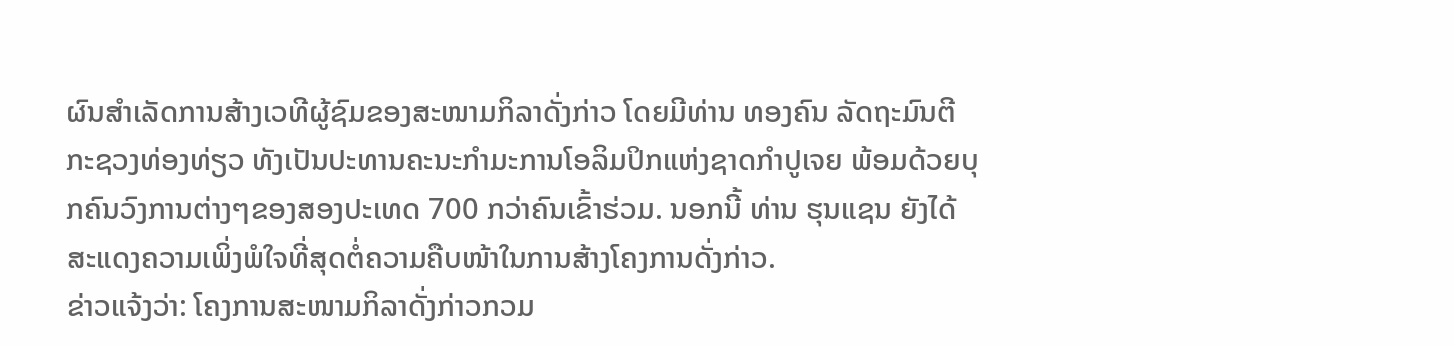ຜົນສຳເລັດການສ້າງເວທີຜູ້ຊົມຂອງສະໜາມກິລາດັ່ງກ່າວ ໂດຍມີທ່ານ ທອງຄົນ ລັດຖະມົນຕີກະຊວງທ່ອງທ່ຽວ ທັງເປັນປະທານຄະນະກຳມະການໂອລິມປິກແຫ່ງຊາດກຳປູເຈຍ ພ້ອມດ້ວຍບຸກຄົນວົງການຕ່າງໆຂອງສອງປະເທດ 700 ກວ່າຄົນເຂົ້າຮ່ວມ. ນອກນີ້ ທ່ານ ຮຸນແຊນ ຍັງໄດ້ສະແດງຄວາມເພິ່ງພໍໃຈທີ່ສຸດຕໍ່ຄວາມຄືບໜ້າໃນການສ້າງໂຄງການດັ່ງກ່າວ.
ຂ່າວແຈ້ງວ່າ: ໂຄງການສະໜາມກິລາດັ່ງກ່າວກວມ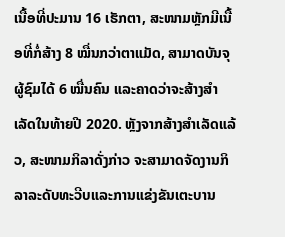ເນື້ອທີ່ປະມານ 16 ເຮັກຕາ, ສະໜາມຫຼັກມີເນື້ອທີ່ກໍ່ສ້າງ 8 ໝື່ນກວ່າຕາແມັດ, ສາມາດບັນຈຸຜູ້ຊົມໄດ້ 6 ໝື່ນຄົນ ແລະຄາດວ່າຈະສ້າງສຳເລັດໃນທ້າຍປີ 2020. ຫຼັງຈາກສ້າງສຳເລັດແລ້ວ, ສະໜາມກິລາດັ່ງກ່າວ ຈະສາມາດຈັດງານກິລາລະດັບທະວີບແລະການແຂ່ງຂັນເຕະບານ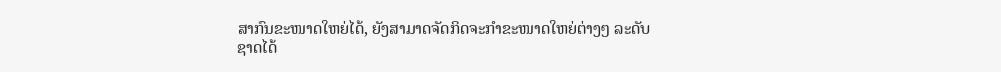ສາກົນຂະໜາດໃຫຍ່ໄດ້, ຍັງສາມາດຈັດກິດຈະກຳຂະໜາດໃຫຍ່ຕ່າງໆ ລະດັບຊາດໄດ້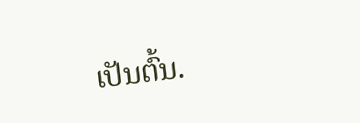ເປັນຕົ້ນ.